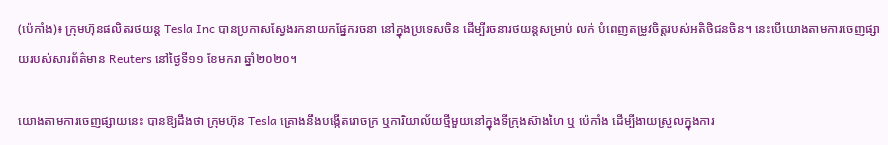(ប៉េកាំង)៖ ក្រុមហ៊ុនផលិតរថយន្ត Tesla Inc បានប្រកាសស្វែងរកនាយកផ្នែករចនា នៅក្នុងប្រទេសចិន ដើម្បីរចនារថយន្តសម្រាប់ លក់ បំពេញតម្រូវចិត្តរបស់អតិថិជនចិន។ នេះបើយោងតាមការចេញផ្សាយរបស់សារព័ត៌មាន Reuters នៅថ្ងៃទី១១ ខែមករា ឆ្នាំ២០២០។

យោងតាមការចេញផ្សាយនេះ បានឱ្យដឹងថា ក្រុមហ៊ុន Tesla គ្រោងនឹងបង្កើតរោចក្រ ឬការិយាល័យថ្មីមួយនៅក្នុងទីក្រុងស៊ាងហៃ ឬ ប៉េកាំង ដើម្បីងាយស្រួលក្នុងការ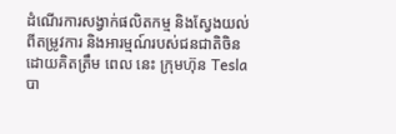ដំណើរការសង្វាក់ផលិតកម្ម និងស្វែងយល់ពីតម្រូវការ និងអារម្មណ៍របស់ជនជាតិចិន ដោយគិតត្រឹម ពេល នេះ ក្រុមហ៊ុន Tesla បា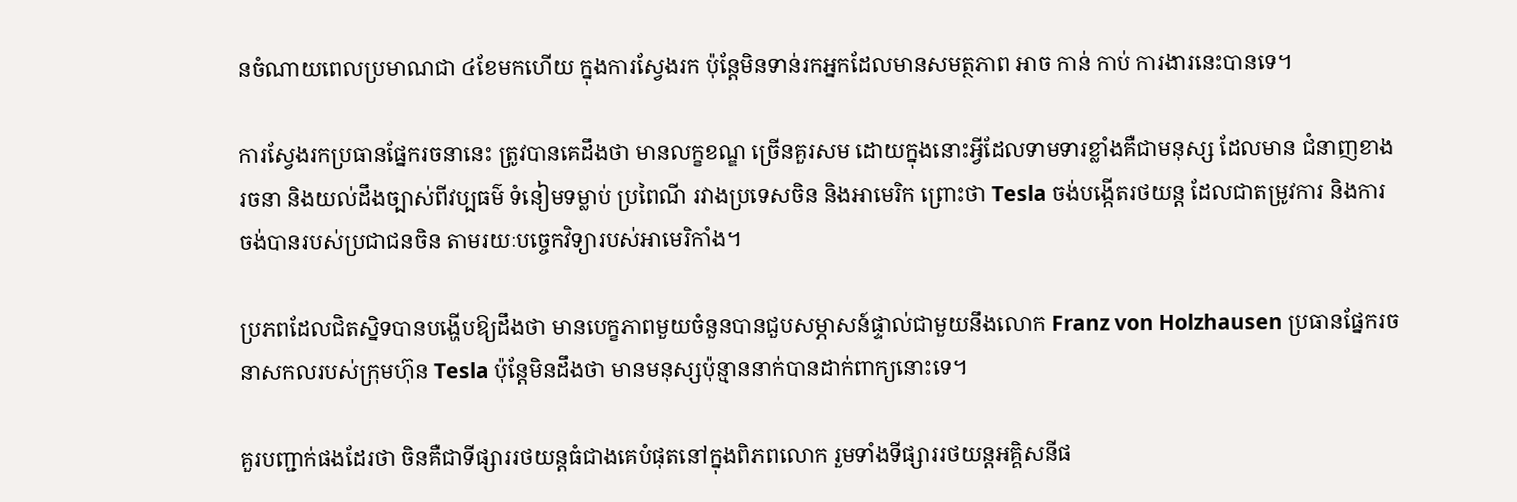នចំណាយពេលប្រមាណជា ៤ខែមកហើយ ក្នុងការស្វែងរក ប៉ុន្តែមិនទាន់រកអ្នកដែលមានសមត្ថភាព អាច កាន់ កាប់ ការងារនេះបានទេ។

ការស្វែងរកប្រធានផ្នែករចនានេះ ត្រូវបានគេដឹងថា មានលក្ខខណ្ឌ ច្រើនគួរសម ដោយក្នុងនោះអ្វីដែលទាមទារខ្លាំងគឺជាមនុស្ស ដែលមាន ជំនាញខាងរចនា និងយល់ដឹងច្បាស់ពីវប្បធម៌ ទំនៀមទម្លាប់ ប្រពៃណី រវាងប្រទេសចិន និងអាមេរិក ព្រោះថា Tesla ចង់បង្កើតរថយន្ត ដែលជាតម្រូវការ និងការចង់បានរបស់ប្រជាជនចិន តាមរយៈបច្ចេកវិទ្យារបស់អាមេរិកាំង។

ប្រភពដែលជិតស្និទបានបង្ហើបឱ្យដឹងថា មានបេក្ខភាពមួយចំនួនបានជួបសម្ភាសន៍ផ្ទាល់ជាមួយនឹងលោក Franz von Holzhausen ប្រធានផ្នែករចនាសកលរបស់ក្រុមហ៊ុន Tesla ប៉ុន្តែមិនដឹងថា មានមនុស្សប៉ុន្មាននាក់បានដាក់ពាក្យនោះទេ។

គួរបញ្ជាក់ផងដែរថា ចិនគឺជាទីផ្សាររថយន្តធំជាងគេបំផុតនៅក្នុងពិភពលោក រួមទាំងទីផ្សាររថយន្តអគ្គិសនីផ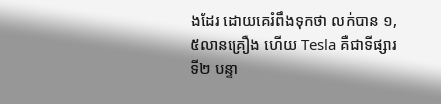ងដែរ ដោយគេរំពឹងទុកថា លក់បាន ១,៥លានគ្រឿង ហើយ Tesla គឺជាទីផ្សារទី២ បន្ទា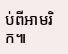ប់ពីអាមរិក៕